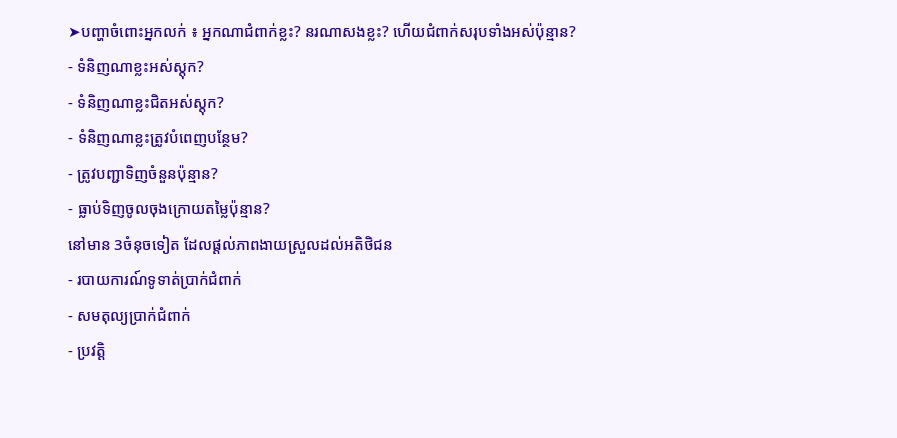➤បញ្ហាចំពោះអ្នកលក់ ៖ អ្នកណាជំពាក់ខ្លះ? នរណាសងខ្លះ? ហើយជំពាក់សរុបទាំងអស់ប៉ុន្មាន?
- ទំនិញណាខ្លះអស់ស្តុក?
- ទំនិញណាខ្លះជិតអស់ស្តុក?
- ទំនិញណាខ្លះត្រូវបំពេញបន្ថែម?
- ត្រូវបញ្ជាទិញចំនួនប៉ុន្មាន?
- ធ្លាប់ទិញចូលចុងក្រោយតម្លៃប៉ុន្មាន?
នៅមាន 3ចំនុចទៀត ដែលផ្តល់ភាពងាយស្រួលដល់អតិថិជន
- របាយការណ៍ទូទាត់ប្រាក់ជំពាក់
- សមតុល្យប្រាក់ជំពាក់
- ប្រវត្តិ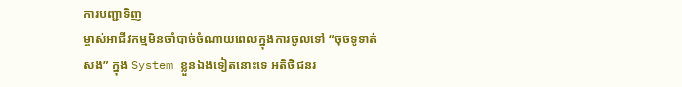ការបញ្ជាទិញ
ម្ចាស់អាជីវកម្មមិនចាំបាច់ចំណាយពេលក្នុងការចូលទៅ “ចុចទូទាត់សង” ក្នុង System ខ្លួនឯងទៀតនោះទេ អតិថិជនរ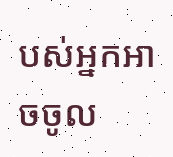បស់អ្នកអាចចូល